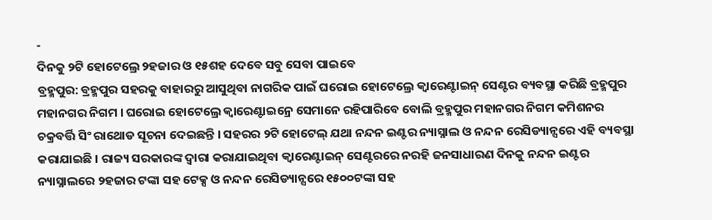-
ଦିନକୁ ୨ଟି ହୋଟେଲ୍ରେ ୨ହଜାର ଓ ୧୫ଶହ ଦେବେ ସବୁ ସେବା ପାଇବେ
ବ୍ରହ୍ମପୁର: ବ୍ରହ୍ମପୁର ସହରକୁ ବାହାରରୁ ଆସୁଥିବା ନାଗରିକ ପାଇଁ ଘରୋଇ ହୋଟେଲ୍ରେ କ୍ୱାରେଣ୍ଟାଇନ୍ ସେଣ୍ଟର ବ୍ୟବସ୍ଥା କରିଛି ବ୍ରହ୍ମପୁର ମହାନଗର ନିଗମ । ଘରୋଇ ହୋଟେଲ୍ରେ କ୍ୱାରେଣ୍ଟାଇନ୍ରେ ସେମାନେ ରହିପାରିବେ ବୋଲି ବ୍ରହ୍ମପୁର ମହାନଗର ନିଗମ କମିଶନର ଚକ୍ରବର୍ତ୍ତି ସିଂ ରାଥୋଡ ସୂଚନା ଦେଇଛନ୍ତି । ସହରର ୨ଟି ହୋଟେଲ୍ ଯଥା ନନ୍ଦନ ଇଣ୍ଟର ନ୍ୟାସ୍ନାଲ ଓ ନନ୍ଦନ ରେସିଡ୍ୟାନ୍ସରେ ଏହି ବ୍ୟବସ୍ଥା କରାଯାଇଛି । ରାଜ୍ୟ ସରକାରଙ୍କ ଦ୍ୱାରା କରାଯାଇଥିବା କ୍ୱାରେଣ୍ଟାଇନ୍ ସେଣ୍ଟରରେ ନରହି ଜନସାଧାରଣ ଦିନକୁ ନନ୍ଦନ ଇଣ୍ଟର ନ୍ୟାସ୍ନାଲରେ ୨ହଜାର ଟଙ୍କା ସହ ଟେକ୍ସ ଓ ନନ୍ଦନ ରେସିଡ୍ୟାନ୍ସରେ ୧୫୦୦ଟଙ୍କା ସହ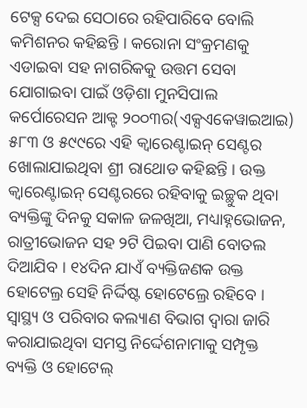ଟେକ୍ସ ଦେଇ ସେଠାରେ ରହିପାରିବେ ବୋଲି କମିଶନର କହିଛନ୍ତି । କରୋନା ସଂକ୍ରମଣକୁ ଏଡାଇବା ସହ ନାଗରିକକୁ ଉତ୍ତମ ସେବା ଯୋଗାଇବା ପାଇଁ ଓଡ଼ିଶା ମୁନସିପାଲ କର୍ପୋରେସନ ଆକ୍ଟ ୨୦୦୩ର(ଏକ୍ସଏକେୱାଇଆଇ) ୫୮୩ ଓ ୫୯୯ରେ ଏହି କ୍ୱାରେଣ୍ଟାଇନ୍ ସେଣ୍ଟର ଖୋଲାଯାଇଥିବା ଶ୍ରୀ ରାଥୋଡ କହିଛନ୍ତି । ଉକ୍ତ କ୍ୱାରେଣ୍ଟାଇନ୍ ସେଣ୍ଟରରେ ରହିବାକୁ ଇଚ୍ଛୁକ ଥିବା ବ୍ୟକ୍ତିଙ୍କୁ ଦିନକୁ ସକାଳ ଜଳଖିଆ, ମଧ୍ୟାହ୍ନଭୋଜନ, ରାତ୍ରୀଭୋଜନ ସହ ୨ଟି ପିଇବା ପାଣି ବୋତଲ ଦିଆଯିବ । ୧୪ଦିନ ଯାଏଁ ବ୍ୟକ୍ତିଜଣକ ଉକ୍ତ ହୋଟେଲ୍ର ସେହି ନିର୍ଦ୍ଦିଷ୍ଟ ହୋଟେଲ୍ରେ ରହିବେ । ସ୍ୱାସ୍ଥ୍ୟ ଓ ପରିବାର କଲ୍ୟାଣ ବିଭାଗ ଦ୍ୱାରା ଜାରି କରାଯାଇଥିବା ସମସ୍ତ ନିର୍ଦ୍ଦେଶନାମାକୁ ସମ୍ପୃକ୍ତ ବ୍ୟକ୍ତି ଓ ହୋଟେଲ୍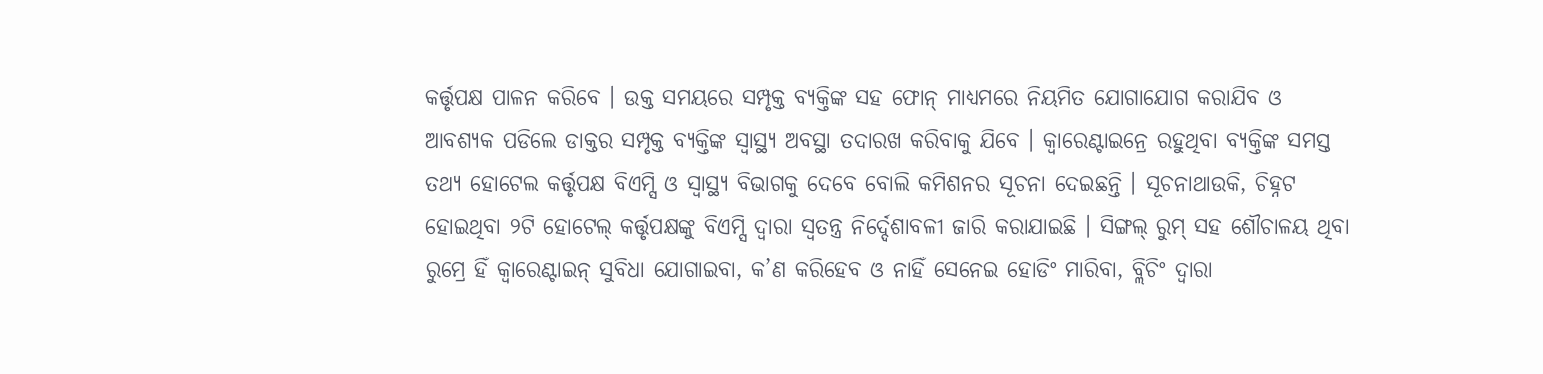କର୍ତ୍ତୃପକ୍ଷ ପାଳନ କରିବେ । ଉକ୍ତ ସମୟରେ ସମ୍ପୃକ୍ତ ବ୍ୟକ୍ତିଙ୍କ ସହ ଫୋନ୍ ମାଧ୍ୟମରେ ନିୟମିତ ଯୋଗାଯୋଗ କରାଯିବ ଓ ଆବଶ୍ୟକ ପଡିଲେ ଡାକ୍ତର ସମ୍ପୃକ୍ତ ବ୍ୟକ୍ତିଙ୍କ ସ୍ୱାସ୍ଥ୍ୟ ଅବସ୍ଥା ତଦାରଖ କରିବାକୁ ଯିବେ । କ୍ୱାରେଣ୍ଟାଇନ୍ରେ ରହୁଥିବା ବ୍ୟକ୍ତିଙ୍କ ସମସ୍ତ ତଥ୍ୟ ହୋଟେଲ କର୍ତ୍ତୃପକ୍ଷ ବିଏମ୍ସି ଓ ସ୍ୱାସ୍ଥ୍ୟ ବିଭାଗକୁ ଦେବେ ବୋଲି କମିଶନର ସୂଚନା ଦେଇଛନ୍ତି । ସୂଚନାଥାଉକି, ଚିହ୍ନଟ ହୋଇଥିବା ୨ଟି ହୋଟେଲ୍ କର୍ତ୍ତୃପକ୍ଷଙ୍କୁ ବିଏମ୍ସି ଦ୍ୱାରା ସ୍ୱତନ୍ତ୍ର ନିର୍ଦ୍ଦେଶାବଳୀ ଜାରି କରାଯାଇଛି । ସିଙ୍ଗଲ୍ ରୁମ୍ ସହ ଶୌଚାଳୟ ଥିବା ରୁମ୍ରେ ହିଁ କ୍ୱାରେଣ୍ଟାଇନ୍ ସୁବିଧା ଯୋଗାଇବା, କ’ଣ କରିହେବ ଓ ନାହିଁ ସେନେଇ ହୋଡିଂ ମାରିବା, ବ୍ଲିଚିଂ ଦ୍ୱାରା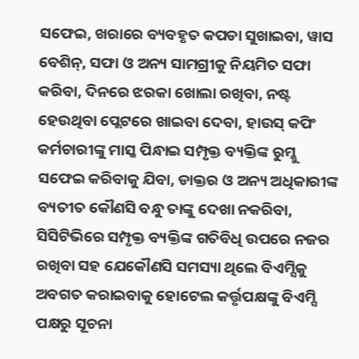ସଫେଇ, ଖରାରେ ବ୍ୟବହୃତ କପଡା ସୁଖାଇବା, ୱାସ ବେଶିନ୍, ସଫା ଓ ଅନ୍ୟ ସାମଗ୍ରୀକୁ ନିୟମିତ ସଫା କରିବା, ଦିନରେ ଝରକା ଖୋଲା ରଖିବା, ନଷ୍ଟ ହେଉଥିବା ପ୍ଲେଟରେ ଖାଇବା ଦେବା, ହାଉସ୍ କପିଂ କର୍ମଚାରୀଙ୍କୁ ମାସ୍କ ପିନ୍ଧାଇ ସମ୍ପୃକ୍ତ ବ୍ୟକ୍ତିଙ୍କ ରୁମ୍କୁ ସଫେଇ କରିବାକୁ ଯିବା, ଡାକ୍ତର ଓ ଅନ୍ୟ ଅଧିକାରୀଙ୍କ ବ୍ୟତୀତ କୌଣସି ବନ୍ଧୁ ତାଙ୍କୁ ଦେଖା ନକରିବା, ସିସିଟିଭିରେ ସମ୍ପୃକ୍ତ ବ୍ୟକ୍ତିଙ୍କ ଗତିବିଧି ଉପରେ ନଜର ରଖିବା ସହ ଯେକୌଣସି ସମସ୍ୟା ଥିଲେ ବିଏମ୍ସିକୁ ଅବଗତ କରାଇବାକୁ ହୋଟେଲ କର୍ତ୍ତୃପକ୍ଷଙ୍କୁ ବିଏମ୍ସି ପକ୍ଷରୁ ସୂଚନା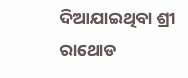ଦିଆଯାଇଥିବା ଶ୍ରୀ ରାଥୋଡ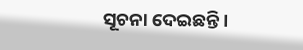ସୂଚନା ଦେଇଛନ୍ତି ।